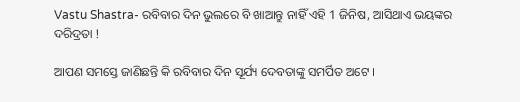Vastu Shastra- ରବିବାର ଦିନ ଭୁଲରେ ବି ଖାଆନ୍ତୁ ନାହିଁ ଏହି 1 ଜିନିଷ, ଆସିଥାଏ ଭୟଙ୍କର ଦରିଦ୍ରତା !

ଆପଣ ସମସ୍ତେ ଜାଣିଛନ୍ତି କି ରବିବାର ଦିନ ସୂର୍ଯ୍ୟ ଦେବତାଙ୍କୁ ସମର୍ପିତ ଅଟେ ।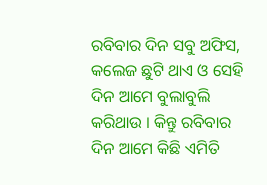ରବିବାର ଦିନ ସବୁ ଅଫିସ, କଲେଜ ଛୁଟି ଥାଏ ଓ ସେହି ଦିନ ଆମେ ବୁଲାବୁଲି କରିଥାଉ । କିନ୍ତୁ ରବିବାର ଦିନ ଆମେ କିଛି ଏମିତି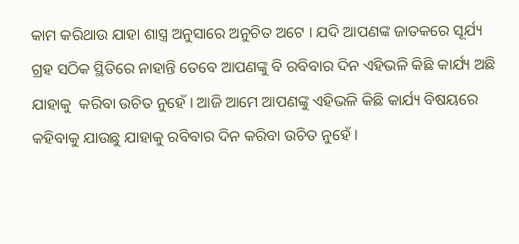କାମ କରିଥାଉ ଯାହା ଶାସ୍ତ୍ର ଅନୁସାରେ ଅନୁଚିତ ଅଟେ । ଯଦି ଆପଣଙ୍କ ଜାତକରେ ସୂର୍ଯ୍ୟ ଗ୍ରହ ସଠିକ ସ୍ଥିତିରେ ନାହାନ୍ତି ତେବେ ଆପଣଙ୍କୁ ବି ରବିବାର ଦିନ ଏହିଭଳି କିଛି କାର୍ଯ୍ୟ ଅଛି ଯାହାକୁ  କରିବା ଉଚିତ ନୁହେଁ । ଆଜି ଆମେ ଆପଣଙ୍କୁ ଏହିଭଳି କିଛି କାର୍ଯ୍ୟ ବିଷୟରେ କହିବାକୁ ଯାଉଛୁ ଯାହାକୁ ରବିବାର ଦିନ କରିବା ଉଚିତ ନୁହେଁ ।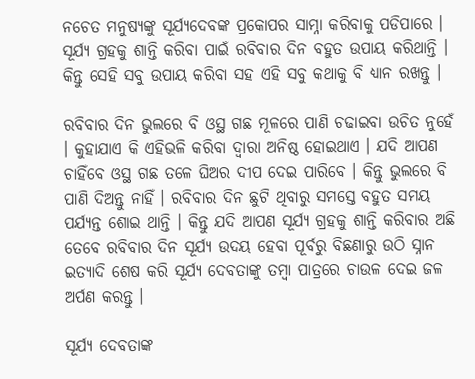ନଚେତ ମନୁଷ୍ୟଙ୍କୁ ସୂର୍ଯ୍ୟଦେବଙ୍କ ପ୍ରକୋପର ସାମ୍ନା କରିବାକୁ ପଡିପାରେ । ସୂର୍ଯ୍ୟ ଗ୍ରହକୁ ଶାନ୍ତି କରିବା ପାଇଁ ରବିବାର ଦିନ ବହୁତ ଉପାୟ କରିଥାନ୍ତି । କିନ୍ତୁ ସେହି ସବୁ ଉପାୟ କରିବା ସହ ଏହି ସବୁ କଥାକୁ ବି ଧ୍ୟାନ ରଖନ୍ତୁ ।

ରବିବାର ଦିନ ଭୁଲରେ ବି ଓସ୍ଥ ଗଛ ମୂଳରେ ପାଣି ଚଢାଇବା ଉଚିତ ନୁହେଁ । କୁହାଯାଏ କି ଏହିଭଳି କରିବା ଦ୍ଵାରା ଅନିଷ୍ଠ ହୋଇଥାଏ । ଯଦି ଆପଣ ଚାହିଁବେ ଓସ୍ଥ ଗଛ ତଳେ ଘିଅର ଦୀପ ଦେଇ ପାରିବେ । କିନ୍ତୁ ଭୁଲରେ ବି ପାଣି ଦିଅନ୍ତୁ ନାହିଁ । ରବିବାର ଦିନ ଛୁଟି ଥିବାରୁ ସମସ୍ତେ ବହୁତ ସମୟ ପର୍ଯ୍ୟନ୍ତ ଶୋଇ ଥାନ୍ତି । କିନ୍ତୁ ଯଦି ଆପଣ ସୂର୍ଯ୍ୟ ଗ୍ରହକୁ ଶାନ୍ତି କରିବାର ଅଛି ତେବେ ରବିବାର ଦିନ ସୂର୍ଯ୍ୟ ଉଦୟ ହେବା ପୂର୍ବରୁ ବିଛଣାରୁ ଉଠି ସ୍ନାନ ଇତ୍ୟାଦି ଶେଷ କରି ସୂର୍ଯ୍ୟ ଦେବତାଙ୍କୁ ତମ୍ବା ପାତ୍ରରେ ଚାଉଳ ଦେଇ ଜଳ ଅର୍ପଣ କରନ୍ତୁ ।

ସୂର୍ଯ୍ୟ ଦେବତାଙ୍କ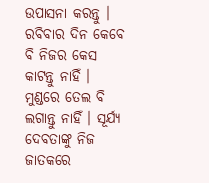ଉପାସନା କରନ୍ତୁ । ରବିବାର ଦିନ କେବେ ବି ନିଜର କେସ କାଟନ୍ତୁ ନାହିଁ । ମୁଣ୍ଡରେ ତେଲ ବି ଲଗାନ୍ତୁ ନାହିଁ । ସୂର୍ଯ୍ୟ ଦେବତାଙ୍କୁ ନିଜ ଜାତକରେ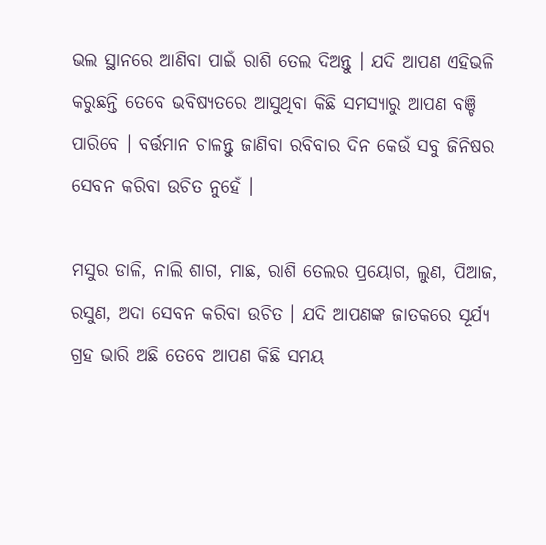ଭଲ ସ୍ଥାନରେ ଆଣିବା ପାଇଁ ରାଶି ତେଲ ଦିଅନ୍ତୁ । ଯଦି ଆପଣ ଏହିଭଳି କରୁଛନ୍ତି ତେବେ ଭବିଷ୍ୟତରେ ଆସୁଥିବା କିଛି ସମସ୍ଯାରୁ ଆପଣ ବଞ୍ଚି ପାରିବେ । ବର୍ତ୍ତମାନ ଚାଳନ୍ତୁ ଜାଣିବା ରବିବାର ଦିନ କେଉଁ ସବୁ ଜିନିଷର ସେବନ କରିବା ଉଚିତ ନୁହେଁ ।

ମସୁର ଡାଳି, ନାଲି ଶାଗ, ମାଛ, ରାଶି ତେଲର ପ୍ରୟୋଗ, ଲୁଣ, ପିଆଜ, ରସୁଣ, ଅଦା ସେବନ କରିବା ଉଚିତ । ଯଦି ଆପଣଙ୍କ ଜାତକରେ ସୂର୍ଯ୍ୟ ଗ୍ରହ ଭାରି ଅଛି ତେବେ ଆପଣ କିଛି ସମୟ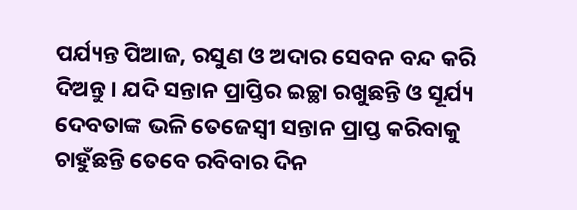ପର୍ଯ୍ୟନ୍ତ ପିଆଜ, ରସୁଣ ଓ ଅଦାର ସେବନ ବନ୍ଦ କରି ଦିଅନ୍ତୁ । ଯଦି ସନ୍ତାନ ପ୍ରାପ୍ତିର ଇଚ୍ଛା ରଖୁଛନ୍ତି ଓ ସୂର୍ଯ୍ୟ ଦେବତାଙ୍କ ଭଳି ତେଜେସ୍ଵୀ ସନ୍ତାନ ପ୍ରାପ୍ତ କରିବାକୁ ଚାହୁଁଛନ୍ତି ତେବେ ରବିବାର ଦିନ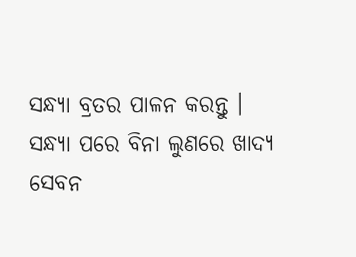ସନ୍ଧ୍ୟା ବ୍ରତର ପାଳନ କରନ୍ତୁ । ସନ୍ଧ୍ୟା ପରେ ବିନା ଲୁଣରେ ଖାଦ୍ୟ ସେବନ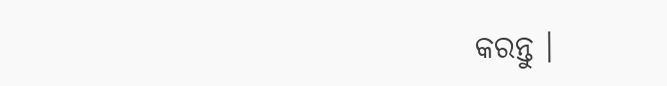କରନ୍ତୁ ।